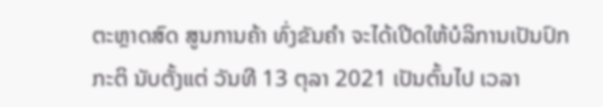ຕະຫຼາດສົດ ສູນການຄ້າ ທົ່ງຂັນຄໍາ ຈະໄດ້ເປີດໃຫ້ບໍລິການເປັນປົກກະຕິ ນັບຕັ້ງແຕ່ ວັນທີ 13 ຕຸລາ 2021 ເປັນຕົ້ນໄປ ເວລາ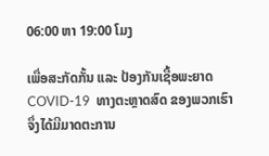06:00 ຫາ 19:00 ໂມງ

ເພື່ອສະກັດກັ້ນ ແລະ ປ້ອງກັນເຊື້ອພະຍາດ COVID-19  ທາງຕະຫຼາດສົດ ຂອງພວກເຮົາຈຶ່ງໄດ້ມີມາດຕະການ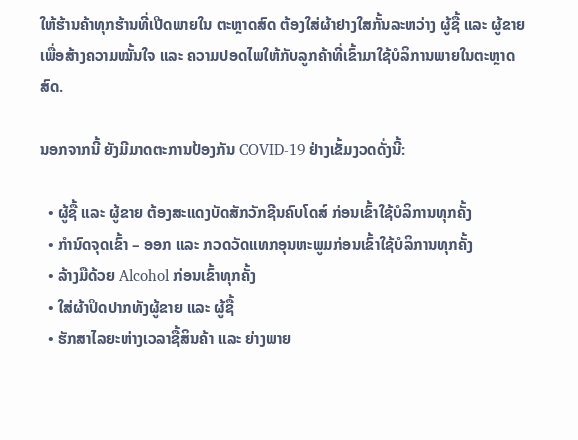ໃຫ້ຮ້ານຄ້າທຸກຮ້ານທີ່ເປີດພາຍໃນ ຕະຫຼາດສົດ ຕ້ອງໃສ່ຜ້າຢາງໃສກັ້ນລະຫວ່າງ ຜູ້ຊື້ ແລະ ຜູ້ຂາຍ ເພື່ອສ້າງຄວາມໝັ້ນໃຈ ແລະ ຄວາມປອດໄພໃຫ້ກັບລູກຄ້າທີ່ເຂົ້າມາໃຊ້ບໍລິການພາຍໃນຕະຫຼາດສົດ.

ນອກຈາກນີ້ ຍັງມີມາດຕະການປ້ອງກັນ COVID-19 ຢ່າງເຂັ້ມງວດດັ່ງນີ້:

  • ຜູ້ຊື້ ແລະ ຜູ້ຂາຍ ຕ້ອງສະແດງບັດສັກວັກຊີນຄົບໂດສ໌ ກ່ອນເຂົ້າໃຊ້ບໍລິການທຸກຄັ້ງ
  • ກໍານົດຈຸດເຂົ້າ – ອອກ ແລະ ກວດວັດແທກອຸນຫະພູມກ່ອນເຂົ້າໃຊ້ບໍລິການທຸກຄັ້ງ
  • ລ້າງມືດ້ວຍ Alcohol ກ່ອນເຂົ້າທຸກຄັ້ງ
  • ໃສ່ຜ້າປິດປາກທັງຜູ້ຂາຍ ແລະ ຜູ້ຊື້
  • ຮັກສາໄລຍະຫ່າງເວລາຊື້ສິນຄ້າ ແລະ ຍ່າງພາຍ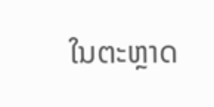ໃນຕະຫຼາດ